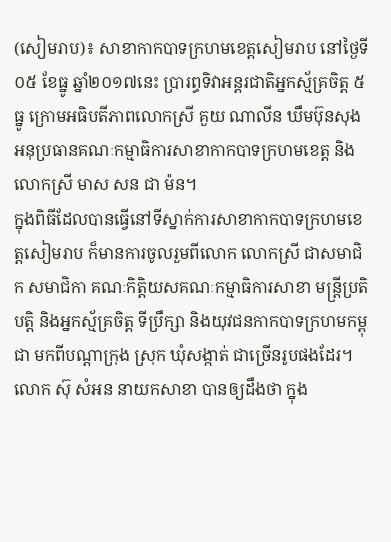(សៀមរាប)៖ សាខាកាកបាទក្រហមខេត្តសៀមរាប នៅថ្ងៃទី០៥ ខែធ្នូ ឆ្នាំ២០១៧នេះ ប្រារព្ធទិវាអន្ដរជាតិអ្នកស្ម័គ្រចិត្ត ៥ធ្នូ ក្រោមអធិបតីភាពលោកស្រី គួយ ណាលីន ឃឹមប៊ុនសុង អនុប្រធានគណៈកម្មាធិការសាខាកាកបាទក្រហមខេត្ត និងលោកស្រី មាស សន ជា ម៉ន។
ក្នុងពិធីដែលបានធ្វើនៅទីស្នាក់ការសាខាកាកបាទក្រហមខេត្តសៀមរាប ក៏មានការចូលរួមពីលោក លោកស្រី ជាសមាជិក សមាជិកា គណៈកិត្តិយសគណៈកម្មាធិការសាខា មន្ត្រីប្រតិបត្តិ និងអ្នកស្ម័គ្រចិត្ត ទីប្រឹក្សា និងយុវជនកាកបាទក្រហមកម្ពុជា មកពីបណ្តាក្រុង ស្រុក ឃុំសង្កាត់ ជាច្រើនរូបផងដែរ។
លោក ស៊ុ សំអន នាយកសាខា បានឲ្យដឹងថា ក្នុង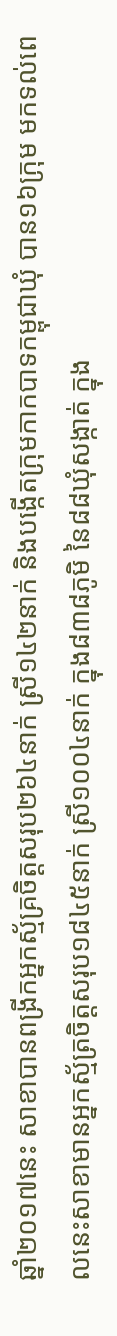ឆ្នាំ២០១៧នេះ សាខាបានពង្រីកអ្នកស្ម័គ្រចិត្តសរុប២៦៤នាក់ ស្រី១៤២នាក់ និងបង្កើតក្រុមកាកបាទកម្ពុជាឃុំ បាន១៦ក្រុម មកទល់ពេលនេះសាខាមានអ្នកស្ម័ត្រចិត្តសរុប១៨៤៥នាក់ ស្រី១០០៤នាក់ ក្នុង៨៣៨ភូមិ នៃ៨៨ឃុំសង្កាត់ ក្នុង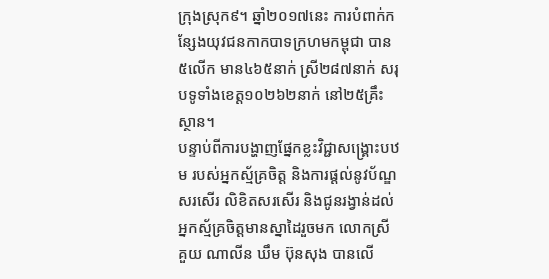ក្រុងស្រុក៩។ ឆ្នាំ២០១៧នេះ ការបំពាក់កន្សែងយុវជនកាកបាទក្រហមកម្ពុជា បាន៥លើក មាន៤៦៥នាក់ ស្រី២៨៧នាក់ សរុបទូទាំងខេត្ត១០២៦២នាក់ នៅ២៥គ្រឹះស្ថាន។
បន្ទាប់ពីការបង្ហាញផ្នែកខ្លះវិជ្ជាសង្គ្រោះបឋម របស់អ្នកស្ម័គ្រចិត្ត និងការផ្តល់នូវប័ណ្ឌសរសើរ លិខិតសរសើរ និងជូនរង្វាន់ដល់អ្នកស្ម័គ្រចិត្តមានស្នាដៃរួចមក លោកស្រី គួយ ណាលីន ឃឹម ប៊ុនសុង បានលើ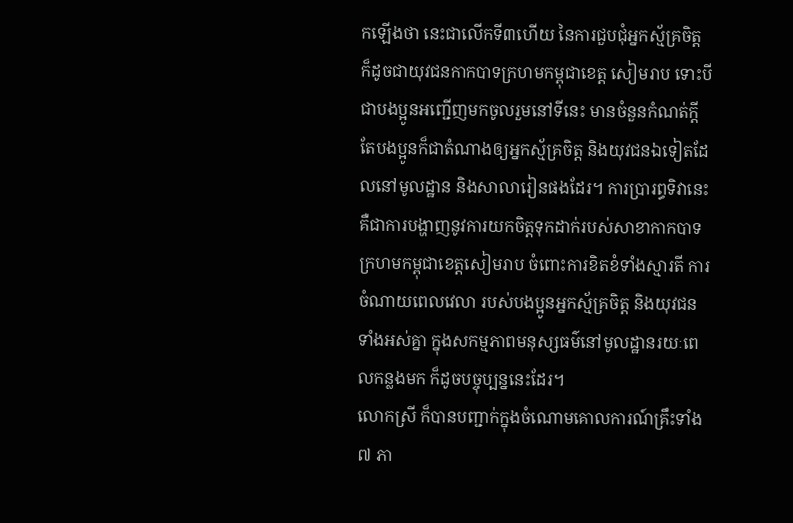កឡើងថា នេះជាលើកទី៣ហើយ នៃការជួបជុំអ្នកស្ម័គ្រចិត្ត ក៏ដូចជាយុវជនកាកបាទក្រហមកម្ពុជាខេត្ត សៀមរាប ទោះបីជាបងប្អូនអញ្ជើញមកចូលរួមនៅទីនេះ មានចំនួនកំណត់ក្ដី តែបងប្អូនក៏ជាតំណាងឲ្យអ្នកស័្មគ្រចិត្ត និងយុវជនឯទៀតដែលនៅមូលដ្ឋាន និងសាលារៀនផងដែរ។ ការប្រារព្ធទិវានេះ គឺជាការបង្ហាញនូវការយកចិត្តទុកដាក់របស់សាខាកាកបាទក្រហមកម្ពុជាខេត្តសៀមរាប ចំពោះការខិតខំទាំងស្មារតី ការចំណាយពេលវេលា របស់បងប្អូនអ្នកស័្មគ្រចិត្ត និងយុវជនទាំងអស់គ្នា ក្នុងសកម្មភាពមនុស្សធម៌នៅមូលដ្ឋានរយៈពេលកន្លងមក ក៏ដូចបច្ចុប្បន្ននេះដែរ។
លោកស្រី ក៏បានបញ្ជាក់ក្នុងចំណោមគោលការណ៍គ្រឹះទាំង៧ ភា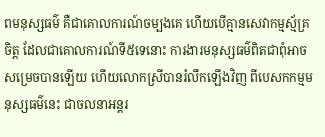ពមនុស្សធម៌ គឺជាគោលការណ៍ចម្បងគេ ហើយបើគ្មានសេវាកម្មស័្មគ្រចិត្ត ដែលជាគោលការណ៍ទី៥ទេនោះ ការងារមនុស្សធម៌ពិតជាពុំអាចសម្រេចបានឡើយ ហើយលោកស្រីបានរំលឹកឡើងវិញ ពីបេសកកម្មមនុស្សធម៌នេះ ជាចលនាអន្តរ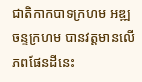ជាតិកាកបាទក្រហម អឌ្ឍចន្ទក្រហម បានវត្តមានលើភពផែនដីនេះ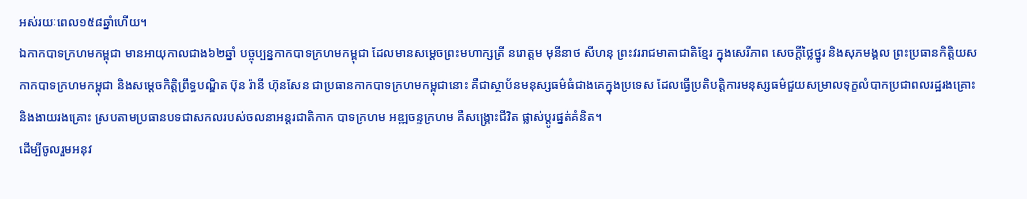អស់រយៈពេល១៥៨ឆ្នាំហើយ។
ឯកាកបាទក្រហមកម្ពុជា មានអាយុកាលជាង៦២ឆ្នាំ បច្ចុប្បន្នកាកបាទក្រហមកម្ពុជា ដែលមានសម្ដេចព្រះមហាក្សត្រី នរោត្តម មុនីនាថ សីហនុ ព្រះវររាជមាតាជាតិខ្មែរ ក្នុងសេរីភាព សេចក្ដីថ្លៃថ្នូរ និងសុភមង្គល ព្រះប្រធានកិត្តិយសកាកបាទក្រហមកម្ពុជា និងសម្ដេចកិត្តិព្រឹទ្ធបណ្ឌិត ប៊ុន រ៉ានី ហ៊ុនសែន ជាប្រធានកាកបាទក្រហមកម្ពុជានោះ គឺជាស្ថាប័នមនុស្សធម៌ធំជាងគេក្នុងប្រទេស ដែលធ្វើប្រតិបត្តិការមនុស្សធម៌ជួយសម្រាលទុក្ខលំបាកប្រជាពលរដ្ឋរងគ្រោះ និងងាយរងគ្រោះ ស្របតាមប្រធានបទជាសកលរបស់ចលនាអន្តរជាតិកាក បាទក្រហម អឌ្ឍចន្ទក្រហម គឺសង្គ្រោះជីវិត ផ្លាស់ប្តូរផ្នត់គំនិត។
ដើម្បីចូលរួមអនុវ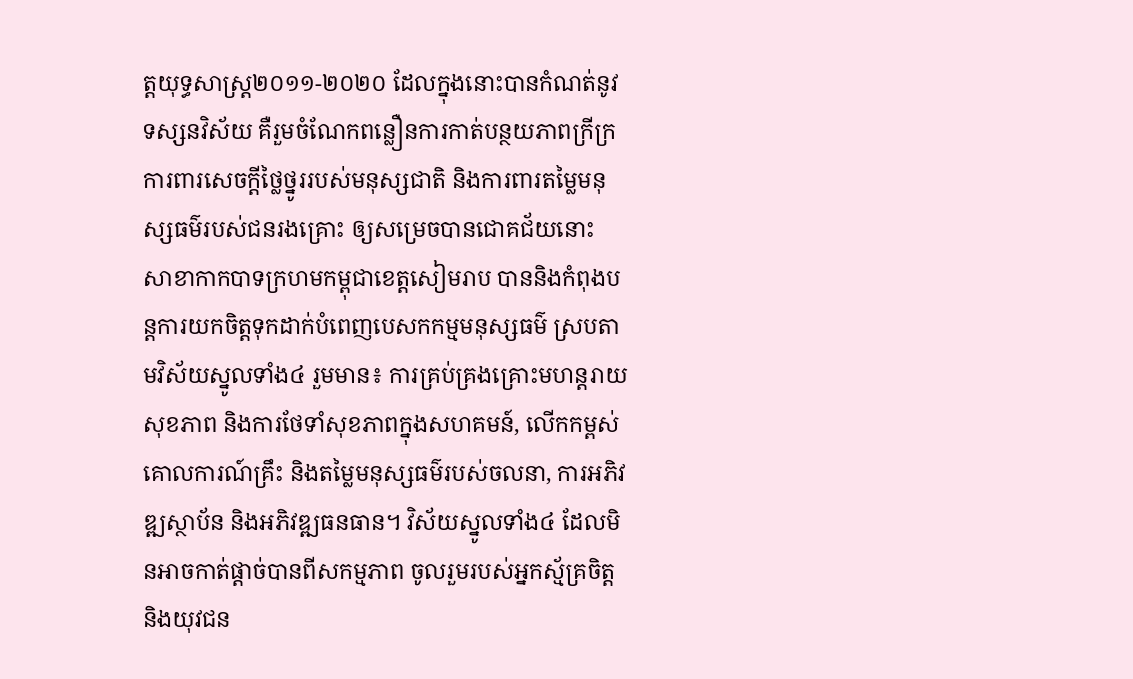ត្តយុទ្ធសាស្រ្ត២០១១-២០២០ ដែលក្នុងនោះបានកំណត់នូវទស្សនវិស័យ គឺរួមចំណែកពន្លឿនការកាត់បន្ថយភាពក្រីក្រ ការពារសេចក្ដីថ្លៃថ្នូររបស់មនុស្សជាតិ និងការពារតម្លៃមនុស្សធម៌របស់ជនរងគ្រោះ ឲ្យសម្រេចបានជោគជ័យនោះ សាខាកាកបាទក្រហមកម្ពុជាខេត្តសៀមរាប បាននិងកំពុងបន្តការយកចិត្តទុកដាក់បំពេញបេសកកម្មមនុស្សធម៌ ស្របតាមវិស័យស្នូលទាំង៤ រួមមាន៖ ការគ្រប់គ្រងគ្រោះមហន្តរាយ សុខភាព និងការថែទាំសុខភាពក្នុងសហគមន៍, លើកកម្ពស់គោលការណ៍គ្រឹះ និងតម្លៃមនុស្សធម៌របស់ចលនា, ការអភិវឌ្ឍស្ថាប័ន និងអភិវឌ្ឍធនធាន។ វិស័យស្នូលទាំង៤ ដែលមិនអាចកាត់ផ្ដាច់បានពីសកម្មភាព ចូលរួមរបស់អ្នកស្ម័គ្រចិត្ត និងយុវជន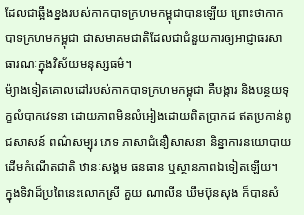ដែលជាឆ្អឹងខ្នងរបស់កាកបាទក្រហមកម្ពុជាបានឡើយ ព្រោះថាកាកបាទក្រហមកម្ពុជា ជាសមាគមជាតិដែលជាជំនួយការឲ្យអាជ្ញាធរសាធារណៈក្នុងវិស័យមនុស្សធម៌។
ម៉្យាងទៀតគោលដៅរបស់កាកបាទក្រហមកម្ពុជា គឺបង្ការ និងបន្ថយទុក្ខលំបាកវេទនា ដោយភាពមិនលំអៀងដោយពិតប្រាកដ ឥតប្រកាន់ពូជសាសន៍ ពណ៌សម្បុរ ភេទ ភាសាជំនឿសាសនា និន្នាការនយោបាយ ដើមកំណើតជាតិ ឋានៈសង្គម ធនធាន ឬស្ថានភាពឯទៀតឡើយ។
ក្នុងទិវាដ៏ប្រពៃនេះលោកស្រី គួយ ណាលីន ឃឹមប៊ុនសុង ក៏បានសំ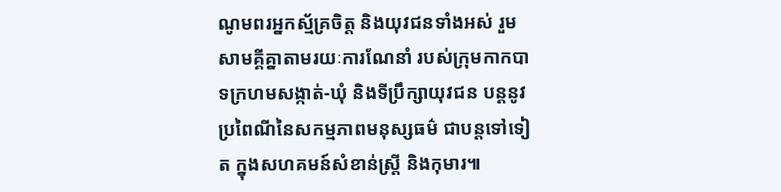ណូមពរអ្នកស្ម័គ្រចិត្ត និងយុវជនទាំងអស់ រួមសាមគ្គីគ្នាតាមរយៈការណែនាំ របស់ក្រុមកាកបាទក្រហមសង្កាត់-ឃុំ និងទីប្រឹក្សាយុវជន បន្ដនូវប្រពៃណីនៃសកម្មភាពមនុស្សធម៌ ជាបន្ដទៅទៀត ក្នុងសហគមន៍សំខាន់ស្រ្តី និងកុមារ៕